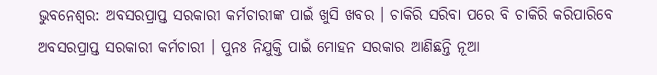ଭୁବନେଶ୍ବର: ଅବସରପ୍ରାପ୍ତ ସରକାରୀ କର୍ମଚାରୀଙ୍କ ପାଇଁ ଖୁସି ଖବର । ଚାକିରି ସରିବା ପରେ ବି ଚାକିରି କରିପାରିବେ ଅବସରପ୍ରାପ୍ତ ସରକାରୀ କର୍ମଚାରୀ । ପୁନଃ ନିଯୁକ୍ତି ପାଇଁ ମୋହନ ସରକାର ଆଣିଛନ୍ତି ନୂଆ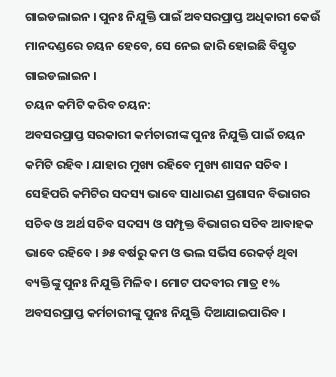ଗାଇଡଲାଇନ । ପୁନଃ ନିଯୁକ୍ତି ପାଇଁ ଅବସରପ୍ରାପ୍ତ ଅଧିକାରୀ କେଉଁ ମାନଦଣ୍ଡରେ ଚୟନ ହେବେ, ସେ ନେଇ ଜାରି ହୋଇଛି ବିସ୍ତୃତ ଗାଇଡଲାଇନ ।
ଚୟନ କମିଟି କରିବ ଚୟନ:
ଅବସରପ୍ରାପ୍ତ ସରକାରୀ କର୍ମଚାରୀଙ୍କ ପୁନଃ ନିଯୁକ୍ତି ପାଇଁ ଚୟନ କମିଟି ରହିବ । ଯାହାର ମୁଖ୍ୟ ରହିବେ ମୁଖ୍ୟ ଶାସନ ସଚିବ । ସେହିପରି କମିଟିର ସଦସ୍ୟ ଭାବେ ସାଧାରଣ ପ୍ରଶାସନ ବିଭାଗର ସଚିବ ଓ ଅର୍ଥ ସଚିବ ସଦସ୍ୟ ଓ ସମ୍ପୃକ୍ତ ବିଭାଗର ସଚିବ ଆବାହକ ଭାବେ ରହିବେ । ୬୫ ବର୍ଷରୁ କମ ଓ ଭଲ ସର୍ଭିସ ରେକର୍ଡ଼ ଥିବା ବ୍ୟକ୍ତିଙ୍କୁ ପୁନଃ ନିଯୁକ୍ତି ମିଳିବ । ମୋଟ ପଦବୀର ମାତ୍ର ୧% ଅବସରପ୍ରାପ୍ତ କର୍ମଚାରୀଙ୍କୁ ପୁନଃ ନିଯୁକ୍ତି ଦିଆଯାଇପାରିବ ।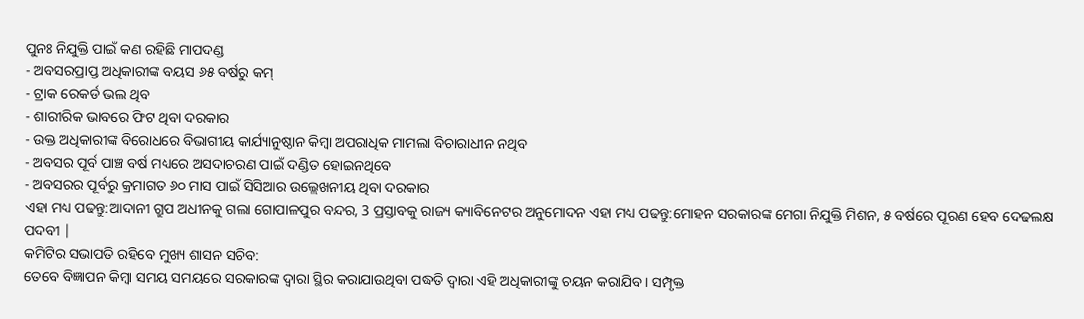ପୁନଃ ନିଯୁକ୍ତି ପାଇଁ କଣ ରହିଛି ମାପଦଣ୍ଡ
- ଅବସରପ୍ରାପ୍ତ ଅଧିକାରୀଙ୍କ ବୟସ ୬୫ ବର୍ଷରୁ କମ୍
- ଟ୍ରାକ ରେକର୍ଡ ଭଲ ଥିବ
- ଶାରୀରିକ ଭାବରେ ଫିଟ ଥିବା ଦରକାର
- ଉକ୍ତ ଅଧିକାରୀଙ୍କ ବିରୋଧରେ ବିଭାଗୀୟ କାର୍ଯ୍ୟାନୁଷ୍ଠାନ କିମ୍ବା ଅପରାଧିକ ମାମଲା ବିଚାରାଧୀନ ନଥିବ
- ଅବସର ପୂର୍ବ ପାଞ୍ଚ ବର୍ଷ ମଧ୍ୟରେ ଅସଦାଚରଣ ପାଇଁ ଦଣ୍ଡିତ ହୋଇନଥିବେ
- ଅବସରର ପୂର୍ବରୁ କ୍ରମାଗତ ୬୦ ମାସ ପାଇଁ ସିସିଆର ଉଲ୍ଲେଖନୀୟ ଥିବା ଦରକାର
ଏହା ମଧ୍ୟ ପଢନ୍ତୁ:ଆଦାନୀ ଗ୍ରୁପ ଅଧୀନକୁ ଗଲା ଗୋପାଳପୁର ବନ୍ଦର, 3 ପ୍ରସ୍ତାବକୁ ରାଜ୍ୟ କ୍ୟାବିନେଟର ଅନୁମୋଦନ ଏହା ମଧ୍ୟ ପଢନ୍ତୁ:ମୋହନ ସରକାରଙ୍କ ମେଗା ନିଯୁକ୍ତି ମିଶନ, ୫ ବର୍ଷରେ ପୂରଣ ହେବ ଦେଢଲକ୍ଷ ପଦବୀ |
କମିଟିର ସଭାପତି ରହିବେ ମୁଖ୍ୟ ଶାସନ ସଚିବ:
ତେବେ ବିଜ୍ଞାପନ କିମ୍ବା ସମୟ ସମୟରେ ସରକାରଙ୍କ ଦ୍ବାରା ସ୍ଥିର କରାଯାଉଥିବା ପଦ୍ଧତି ଦ୍ବାରା ଏହି ଅଧିକାରୀଙ୍କୁ ଚୟନ କରାଯିବ । ସମ୍ପୃକ୍ତ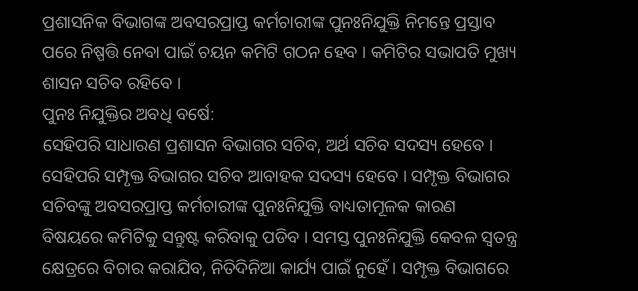ପ୍ରଶାସନିକ ବିଭାଗଙ୍କ ଅବସରପ୍ରାପ୍ତ କର୍ମଚାରୀଙ୍କ ପୁନଃନିଯୁକ୍ତି ନିମନ୍ତେ ପ୍ରସ୍ତାବ ପରେ ନିଷ୍ପତ୍ତି ନେବା ପାଇଁ ଚୟନ କମିଟି ଗଠନ ହେବ । କମିଟିର ସଭାପତି ମୁଖ୍ୟ ଶାସନ ସଚିବ ରହିବେ ।
ପୁନଃ ନିଯୁକ୍ତିର ଅବଧି ବର୍ଷେ:
ସେହିପରି ସାଧାରଣ ପ୍ରଶାସନ ବିଭାଗର ସଚିବ, ଅର୍ଥ ସଚିବ ସଦସ୍ୟ ହେବେ । ସେହିପରି ସମ୍ପୃକ୍ତ ବିଭାଗର ସଚିବ ଆବାହକ ସଦସ୍ୟ ହେବେ । ସମ୍ପୃକ୍ତ ବିଭାଗର ସଚିବଙ୍କୁ ଅବସରପ୍ରାପ୍ତ କର୍ମଚାରୀଙ୍କ ପୁନଃନିଯୁକ୍ତି ବାଧ୍ୟତାମୂଳକ କାରଣ ବିଷୟରେ କମିଟିକୁ ସନ୍ତୁଷ୍ଟ କରିବାକୁ ପଡିବ । ସମସ୍ତ ପୁନଃନିଯୁକ୍ତି କେବଳ ସ୍ବତନ୍ତ୍ର କ୍ଷେତ୍ରରେ ବିଚାର କରାଯିବ, ନିତିଦିନିଆ କାର୍ଯ୍ୟ ପାଇଁ ନୁହେଁ । ସମ୍ପୃକ୍ତ ବିଭାଗରେ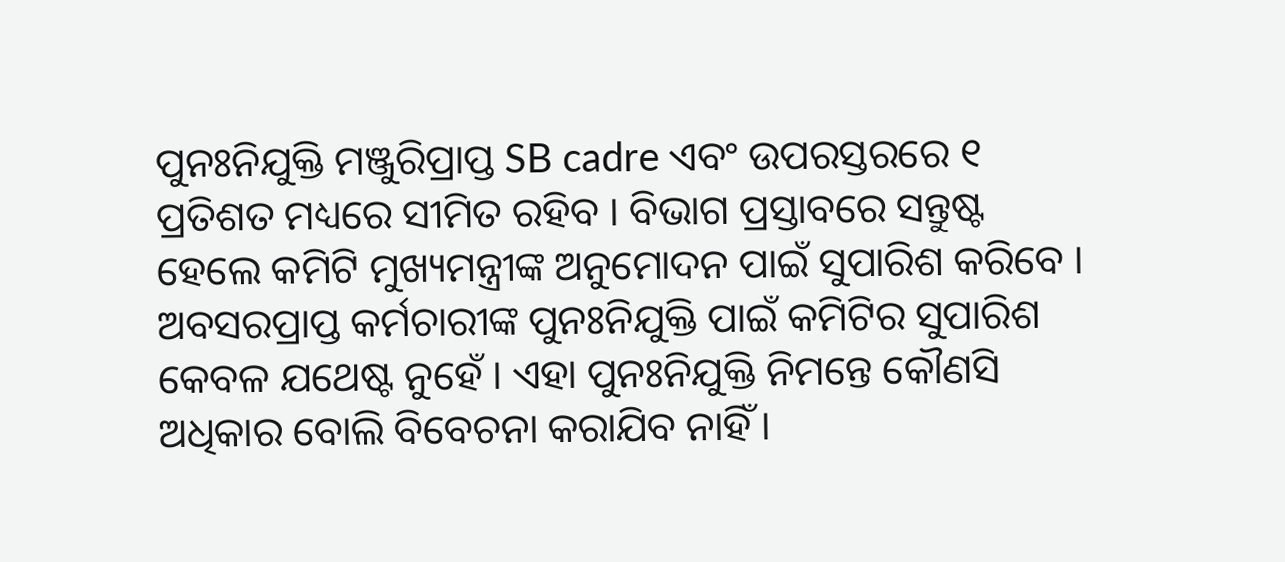ପୁନଃନିଯୁକ୍ତି ମଞ୍ଜୁରିପ୍ରାପ୍ତ SB cadre ଏବଂ ଉପରସ୍ତରରେ ୧ ପ୍ରତିଶତ ମଧ୍ୟରେ ସୀମିତ ରହିବ । ବିଭାଗ ପ୍ରସ୍ତାବରେ ସନ୍ତୁଷ୍ଟ ହେଲେ କମିଟି ମୁଖ୍ୟମନ୍ତ୍ରୀଙ୍କ ଅନୁମୋଦନ ପାଇଁ ସୁପାରିଶ କରିବେ । ଅବସରପ୍ରାପ୍ତ କର୍ମଚାରୀଙ୍କ ପୁନଃନିଯୁକ୍ତି ପାଇଁ କମିଟିର ସୁପାରିଶ କେବଳ ଯଥେଷ୍ଟ ନୁହେଁ । ଏହା ପୁନଃନିଯୁକ୍ତି ନିମନ୍ତେ କୌଣସି ଅଧିକାର ବୋଲି ବିବେଚନା କରାଯିବ ନାହିଁ ।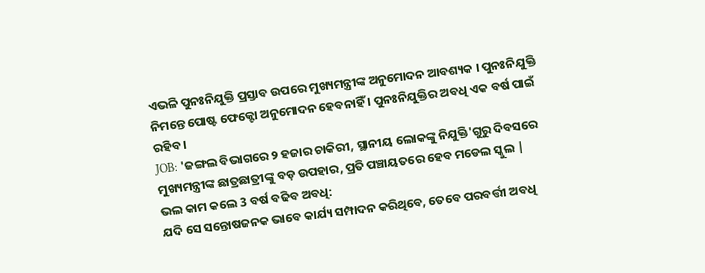ଏଭଳି ପୁନଃନିଯୁକ୍ତି ପ୍ରସ୍ତାବ ଉପରେ ମୁଖ୍ୟମନ୍ତ୍ରୀଙ୍କ ଅନୁମୋଦନ ଆବଶ୍ୟକ । ପୁନଃନିଯୁକ୍ତି ନିମନ୍ତେ ପୋଷ୍ଟ ଫେକ୍ଟୋ ଅନୁମୋଦନ ହେବନାହିଁ । ପୁନଃନିଯୁକ୍ତିର ଅବଧି ଏକ ବର୍ଷ ପାଇଁ ରହିବ ।
JOB: 'ଜଙ୍ଗଲ ବିଭାଗରେ ୨ ହଜାର ଚାକିରୀ, ସ୍ଥାନୀୟ ଲୋକଙ୍କୁ ନିଯୁକ୍ତି'ଗୁରୁ ଦିବସରେ ମୁଖ୍ୟମନ୍ତ୍ରୀଙ୍କ ଛାତ୍ରଛାତ୍ରୀଙ୍କୁ ବଡ଼ ଉପହାର, ପ୍ରତି ପଞ୍ଚାୟତରେ ହେବ ମଡେଲ ସ୍କୁଲ |
ଭଲ କାମ କଲେ 3 ବର୍ଷ ବଢିବ ଅବଧି:
ଯଦି ସେ ସନ୍ତୋଷଜନକ ଭାବେ କାର୍ଯ୍ୟ ସମ୍ପାଦନ କରିଥିବେ, ତେବେ ପରବର୍ତ୍ତୀ ଅବଧି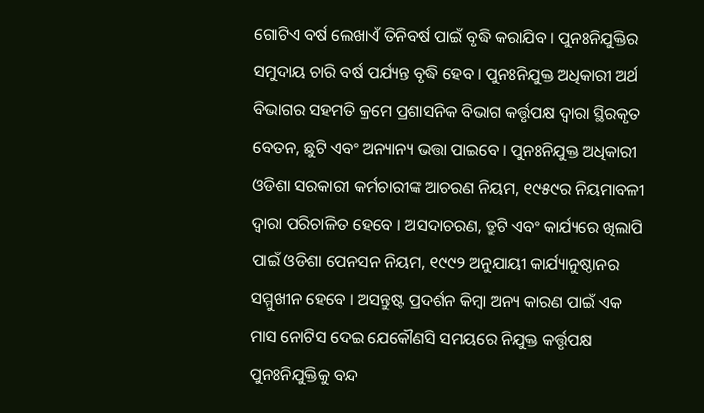ଗୋଟିଏ ବର୍ଷ ଲେଖାଏଁ ତିନିବର୍ଷ ପାଇଁ ବୃଦ୍ଧି କରାଯିବ । ପୁନଃନିଯୁକ୍ତିର ସମୁଦାୟ ଚାରି ବର୍ଷ ପର୍ଯ୍ୟନ୍ତ ବୃଦ୍ଧି ହେବ । ପୁନଃନିଯୁକ୍ତ ଅଧିକାରୀ ଅର୍ଥ ବିଭାଗର ସହମତି କ୍ରମେ ପ୍ରଶାସନିକ ବିଭାଗ କର୍ତ୍ତୃପକ୍ଷ ଦ୍ଵାରା ସ୍ଥିରକୃତ ବେତନ, ଛୁଟି ଏବଂ ଅନ୍ୟାନ୍ୟ ଭତ୍ତା ପାଇବେ । ପୁନଃନିଯୁକ୍ତ ଅଧିକାରୀ ଓଡିଶା ସରକାରୀ କର୍ମଚାରୀଙ୍କ ଆଚରଣ ନିୟମ, ୧୯୫୯ର ନିୟମାବଳୀ ଦ୍ଵାରା ପରିଚାଳିତ ହେବେ । ଅସଦାଚରଣ, ତ୍ରୁଟି ଏବଂ କାର୍ଯ୍ୟରେ ଖିଲାପି ପାଇଁ ଓଡିଶା ପେନସନ ନିୟମ, ୧୯୯୨ ଅନୁଯାୟୀ କାର୍ଯ୍ୟାନୁଷ୍ଠାନର ସମ୍ମୁଖୀନ ହେବେ । ଅସନ୍ତୁଷ୍ଟ ପ୍ରଦର୍ଶନ କିମ୍ବା ଅନ୍ୟ କାରଣ ପାଇଁ ଏକ ମାସ ନୋଟିସ ଦେଇ ଯେକୌଣସି ସମୟରେ ନିଯୁକ୍ତ କର୍ତ୍ତୃପକ୍ଷ ପୁନଃନିଯୁକ୍ତିକୁ ବନ୍ଦ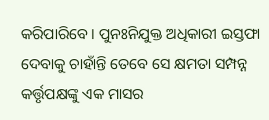କରିପାରିବେ । ପୁନଃନିଯୁକ୍ତ ଅଧିକାରୀ ଇସ୍ତଫା ଦେବାକୁ ଚାହାଁନ୍ତି ତେବେ ସେ କ୍ଷମତା ସମ୍ପନ୍ନ କର୍ତ୍ତୃପକ୍ଷଙ୍କୁ ଏକ ମାସର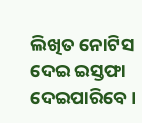ଲିଖିତ ନୋଟିସ ଦେଇ ଇସ୍ତଫା ଦେଇପାରିବେ ।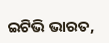ଇଟିଭି ଭାରତ,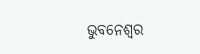ଭୁବନେଶ୍ବର